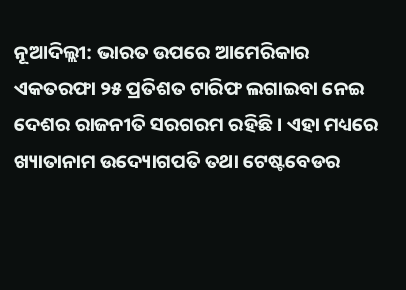ନୂଆଦିଲ୍ଲୀ: ଭାରତ ଉପରେ ଆମେରିକାର ଏକତରଫା ୨୫ ପ୍ରତିଶତ ଟାରିଫ ଲଗାଇବା ନେଇ ଦେଶର ରାଜନୀତି ସରଗରମ ରହିଛି । ଏହା ମଧ୍ୟରେ ଖ୍ୟାତାନାମ ଉଦ୍ୟୋଗପତି ତଥା ଟେଷ୍ଟବେଡର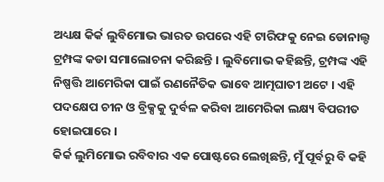ଅଧ୍ୟକ୍ଷ କିର୍କ ଲୁବିମୋଭ ଭାରତ ଉପରେ ଏହି ଟାରିଫକୁ ନେଇ ଡୋନାଲ୍ଡ ଟ୍ରମ୍ପଙ୍କ କଡା ସମାଲୋଚନା କରିଛନ୍ତି । ଲୁବିମୋଭ କହିଛନ୍ତି, ଟ୍ରମ୍ପଙ୍କ ଏହି ନିଷ୍ପତ୍ତି ଆମେରିକା ପାଇଁ ରଣନୈତିକ ଭାବେ ଆତ୍ମଘାତୀ ଅଟେ । ଏହି ପଦକ୍ଷେପ ଚୀନ ଓ ବ୍ରିକ୍ସକୁ ଦୁର୍ବଳ କରିବା ଆମେରିକା ଲକ୍ଷ୍ୟ ବିପରୀତ ହୋଇପାରେ ।
କିର୍କ ଲୁମିମୋଭ ରବିବାର ଏକ ପୋଷ୍ଟରେ ଲେଖିଛନ୍ତି, ମୁଁ ପୂର୍ବରୁ ବି କହି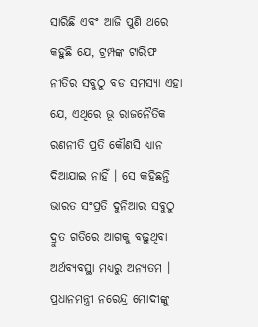ସାରିଛି ଏବଂ ଆଜି ପୁଣି ଥରେ କହୁଛି ଯେ, ଟ୍ରମ୍ପଙ୍କ ଟାରିଫ ନୀତିର ସବୁଠୁ ବଡ ସମସ୍ୟା ଏହା ଯେ, ଏଥିରେ ଭୂ ରାଜନୈତିକ ରଣନୀତି ପ୍ରତି କୌଣସି ଧ୍ୟାନ ଦିଆଯାଇ ନାହିଁ । ସେ କହିଛନ୍ତି ଭାରତ ସଂପ୍ରତି ଦୁନିଆର ସବୁଠୁ ଦ୍ରୁତ ଗତିରେ ଆଗକୁ ବଢୁଥିବା ଅର୍ଥବ୍ୟବସ୍ଥା ମଧ୍ୟରୁ ଅନ୍ୟତମ । ପ୍ରଧାନମନ୍ତ୍ରୀ ନରେନ୍ଦ୍ର ମୋଦୀଙ୍କୁ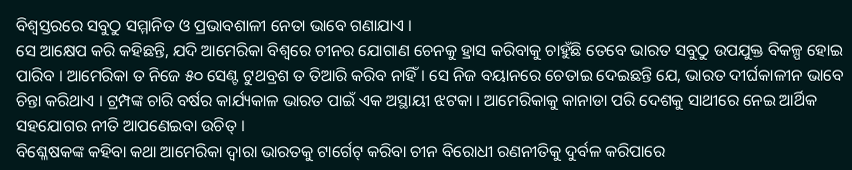ବିଶ୍ୱସ୍ତରରେ ସବୁଠୁ ସମ୍ମାନିତ ଓ ପ୍ରଭାବଶାଳୀ ନେତା ଭାବେ ଗଣାଯାଏ ।
ସେ ଆକ୍ଷେପ କରି କହିଛନ୍ତି, ଯଦି ଆମେରିକା ବିଶ୍ୱରେ ଚୀନର ଯୋଗାଣ ଚେନକୁ ହ୍ରାସ କରିବାକୁ ଚାହୁଁଛି ତେବେ ଭାରତ ସବୁଠୁ ଉପଯୁକ୍ତ ବିକଳ୍ପ ହୋଇ ପାରିବ । ଆମେରିକା ତ ନିଜେ ୫୦ ସେଣ୍ଟ ଟୁଥବ୍ରଶ ତ ତିଆରି କରିବ ନାହିଁ । ସେ ନିଜ ବୟାନରେ ଚେତାଇ ଦେଇଛନ୍ତି ଯେ, ଭାରତ ଦୀର୍ଘକାଳୀନ ଭାବେ ଚିନ୍ତା କରିଥାଏ । ଟ୍ରମ୍ପଙ୍କ ଚାରି ବର୍ଷର କାର୍ଯ୍ୟକାଳ ଭାରତ ପାଇଁ ଏକ ଅସ୍ଥାୟୀ ଝଟକା । ଆମେରିକାକୁ କାନାଡା ପରି ଦେଶକୁ ସାଥୀରେ ନେଇ ଆର୍ଥିକ ସହଯୋଗର ନୀତି ଆପଣେଇବା ଉଚିତ୍ ।
ବିଶ୍ଳେଷକଙ୍କ କହିବା କଥା ଆମେରିକା ଦ୍ୱାରା ଭାରତକୁ ଟାର୍ଗେଟ୍ କରିବା ଚୀନ ବିରୋଧୀ ରଣନୀତିକୁ ଦୁର୍ବଳ କରିପାରେ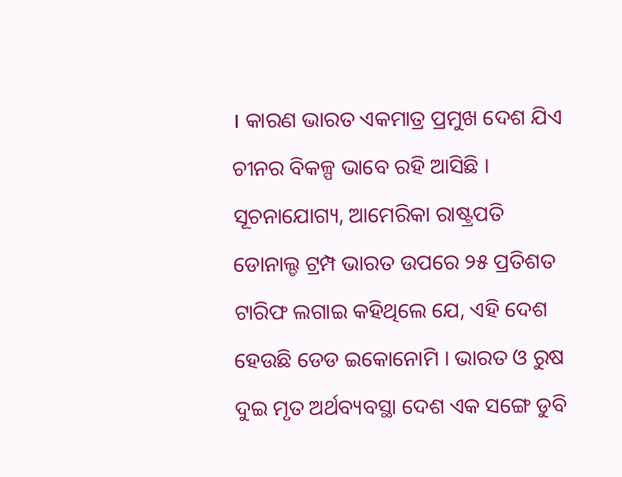। କାରଣ ଭାରତ ଏକମାତ୍ର ପ୍ରମୁଖ ଦେଶ ଯିଏ ଚୀନର ବିକଳ୍ପ ଭାବେ ରହି ଆସିଛି । ସୂଚନାଯୋଗ୍ୟ, ଆମେରିକା ରାଷ୍ଟ୍ରପତି ଡୋନାଲ୍ଡ ଟ୍ରମ୍ପ ଭାରତ ଉପରେ ୨୫ ପ୍ରତିଶତ ଟାରିଫ ଲଗାଇ କହିଥିଲେ ଯେ, ଏହି ଦେଶ ହେଉଛି ଡେଡ ଇକୋନୋମି । ଭାରତ ଓ ରୁଷ ଦୁଇ ମୃତ ଅର୍ଥବ୍ୟବସ୍ଥା ଦେଶ ଏକ ସଙ୍ଗେ ଡୁବି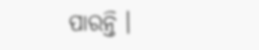ପାରନ୍ତି ।